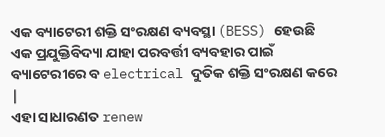ଏକ ବ୍ୟାଟେରୀ ଶକ୍ତି ସଂରକ୍ଷଣ ବ୍ୟବସ୍ଥା (BESS) ହେଉଛି ଏକ ପ୍ରଯୁକ୍ତିବିଦ୍ୟା ଯାହା ପରବର୍ତ୍ତୀ ବ୍ୟବହାର ପାଇଁ ବ୍ୟାଟେରୀରେ ବ electrical ଦୁତିକ ଶକ୍ତି ସଂରକ୍ଷଣ କରେ |
ଏହା ସାଧାରଣତ renew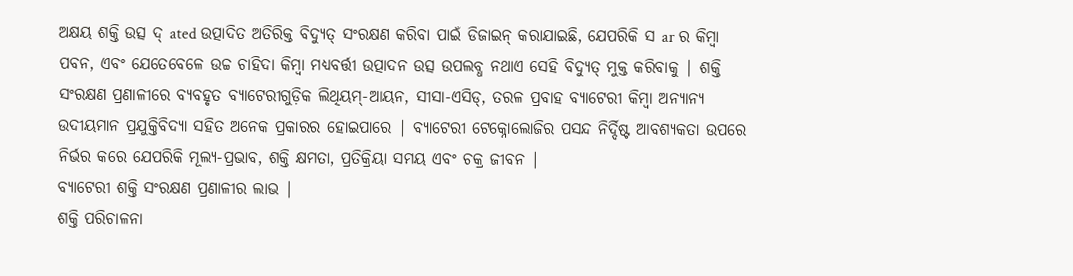ଅକ୍ଷୟ ଶକ୍ତି ଉତ୍ସ ଦ୍ ated ଉତ୍ପାଦିତ ଅତିରିକ୍ତ ବିଦ୍ୟୁତ୍ ସଂରକ୍ଷଣ କରିବା ପାଇଁ ଡିଜାଇନ୍ କରାଯାଇଛି, ଯେପରିକି ସ ar ର କିମ୍ବା ପବନ, ଏବଂ ଯେତେବେଳେ ଉଚ୍ଚ ଚାହିଦା କିମ୍ବା ମଧ୍ୟବର୍ତ୍ତୀ ଉତ୍ପାଦନ ଉତ୍ସ ଉପଲବ୍ଧ ନଥାଏ ସେହି ବିଦ୍ୟୁତ୍ ମୁକ୍ତ କରିବାକୁ | ଶକ୍ତି ସଂରକ୍ଷଣ ପ୍ରଣାଳୀରେ ବ୍ୟବହୃତ ବ୍ୟାଟେରୀଗୁଡ଼ିକ ଲିଥିୟମ୍-ଆୟନ, ସୀସା-ଏସିଡ୍, ତରଳ ପ୍ରବାହ ବ୍ୟାଟେରୀ କିମ୍ବା ଅନ୍ୟାନ୍ୟ ଉଦୀୟମାନ ପ୍ରଯୁକ୍ତିବିଦ୍ୟା ସହିତ ଅନେକ ପ୍ରକାରର ହୋଇପାରେ | ବ୍ୟାଟେରୀ ଟେକ୍ନୋଲୋଜିର ପସନ୍ଦ ନିର୍ଦ୍ଦିଷ୍ଟ ଆବଶ୍ୟକତା ଉପରେ ନିର୍ଭର କରେ ଯେପରିକି ମୂଲ୍ୟ-ପ୍ରଭାବ, ଶକ୍ତି କ୍ଷମତା, ପ୍ରତିକ୍ରିୟା ସମୟ ଏବଂ ଚକ୍ର ଜୀବନ |
ବ୍ୟାଟେରୀ ଶକ୍ତି ସଂରକ୍ଷଣ ପ୍ରଣାଳୀର ଲାଭ |
ଶକ୍ତି ପରିଚାଳନା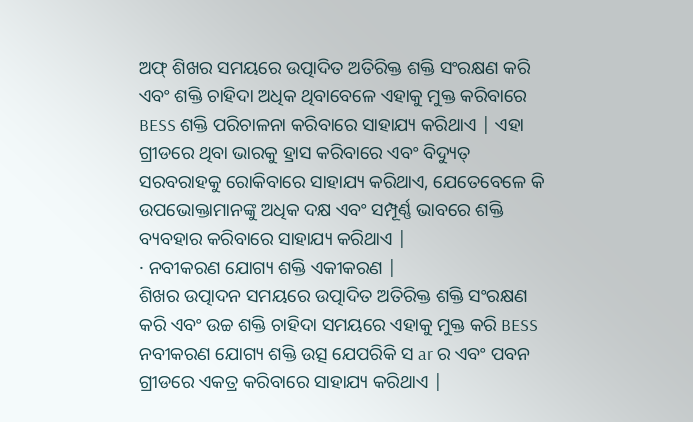ଅଫ୍ ଶିଖର ସମୟରେ ଉତ୍ପାଦିତ ଅତିରିକ୍ତ ଶକ୍ତି ସଂରକ୍ଷଣ କରି ଏବଂ ଶକ୍ତି ଚାହିଦା ଅଧିକ ଥିବାବେଳେ ଏହାକୁ ମୁକ୍ତ କରିବାରେ BESS ଶକ୍ତି ପରିଚାଳନା କରିବାରେ ସାହାଯ୍ୟ କରିଥାଏ | ଏହା ଗ୍ରୀଡରେ ଥିବା ଭାରକୁ ହ୍ରାସ କରିବାରେ ଏବଂ ବିଦ୍ୟୁତ୍ ସରବରାହକୁ ରୋକିବାରେ ସାହାଯ୍ୟ କରିଥାଏ, ଯେତେବେଳେ କି ଉପଭୋକ୍ତାମାନଙ୍କୁ ଅଧିକ ଦକ୍ଷ ଏବଂ ସମ୍ପୂର୍ଣ୍ଣ ଭାବରେ ଶକ୍ତି ବ୍ୟବହାର କରିବାରେ ସାହାଯ୍ୟ କରିଥାଏ |
· ନବୀକରଣ ଯୋଗ୍ୟ ଶକ୍ତି ଏକୀକରଣ |
ଶିଖର ଉତ୍ପାଦନ ସମୟରେ ଉତ୍ପାଦିତ ଅତିରିକ୍ତ ଶକ୍ତି ସଂରକ୍ଷଣ କରି ଏବଂ ଉଚ୍ଚ ଶକ୍ତି ଚାହିଦା ସମୟରେ ଏହାକୁ ମୁକ୍ତ କରି BESS ନବୀକରଣ ଯୋଗ୍ୟ ଶକ୍ତି ଉତ୍ସ ଯେପରିକି ସ ar ର ଏବଂ ପବନ ଗ୍ରୀଡରେ ଏକତ୍ର କରିବାରେ ସାହାଯ୍ୟ କରିଥାଏ |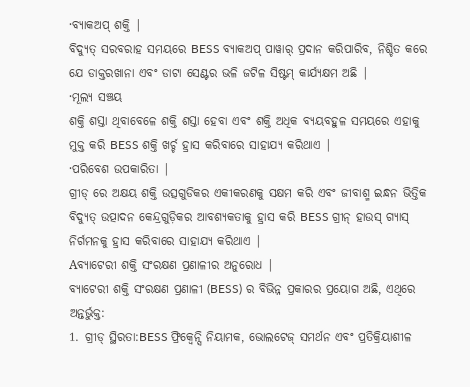·ବ୍ୟାକଅପ୍ ଶକ୍ତି |
ବିଦ୍ୟୁତ୍ ସରବରାହ ସମୟରେ BESS ବ୍ୟାକଅପ୍ ପାୱାର୍ ପ୍ରଦାନ କରିପାରିବ, ନିଶ୍ଚିତ କରେ ଯେ ଡାକ୍ତରଖାନା ଏବଂ ଡାଟା ସେଣ୍ଟର ଭଳି ଜଟିଳ ସିଷ୍ଟମ୍ କାର୍ଯ୍ୟକ୍ଷମ ଅଛି |
·ମୂଲ୍ୟ ସଞ୍ଚୟ
ଶକ୍ତି ଶସ୍ତା ଥିବାବେଳେ ଶକ୍ତି ଶସ୍ତା ହେବା ଏବଂ ଶକ୍ତି ଅଧିକ ବ୍ୟୟବହୁଳ ସମୟରେ ଏହାକୁ ମୁକ୍ତ କରି BESS ଶକ୍ତି ଖର୍ଚ୍ଚ ହ୍ରାସ କରିବାରେ ସାହାଯ୍ୟ କରିଥାଏ |
·ପରିବେଶ ଉପକାରିତା |
ଗ୍ରୀଡ୍ ରେ ଅକ୍ଷୟ ଶକ୍ତି ଉତ୍ସଗୁଡିକର ଏକୀକରଣକୁ ସକ୍ଷମ କରି ଏବଂ ଜୀବାଶ୍ମ ଇନ୍ଧନ ଭିତ୍ତିକ ବିଦ୍ୟୁତ୍ ଉତ୍ପାଦନ କେନ୍ଦ୍ରଗୁଡ଼ିକର ଆବଶ୍ୟକତାକୁ ହ୍ରାସ କରି BESS ଗ୍ରୀନ୍ ହାଉସ୍ ଗ୍ୟାସ୍ ନିର୍ଗମନକୁ ହ୍ରାସ କରିବାରେ ସାହାଯ୍ୟ କରିଥାଏ |
Aବ୍ୟାଟେରୀ ଶକ୍ତି ସଂରକ୍ଷଣ ପ୍ରଣାଳୀର ଅନୁରୋଧ |
ବ୍ୟାଟେରୀ ଶକ୍ତି ସଂରକ୍ଷଣ ପ୍ରଣାଳୀ (BESS) ର ବିଭିନ୍ନ ପ୍ରକାରର ପ୍ରୟୋଗ ଅଛି, ଏଥିରେ ଅନ୍ତର୍ଭୁକ୍ତ:
1. ଗ୍ରୀଡ୍ ସ୍ଥିରତା:BESS ଫ୍ରିକ୍ୱେନ୍ସି ନିୟାମକ, ଭୋଲଟେଜ୍ ସମର୍ଥନ ଏବଂ ପ୍ରତିକ୍ରିୟାଶୀଳ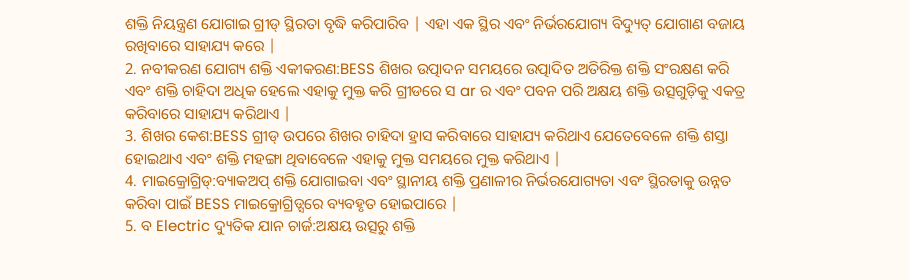ଶକ୍ତି ନିୟନ୍ତ୍ରଣ ଯୋଗାଇ ଗ୍ରୀଡ୍ ସ୍ଥିରତା ବୃଦ୍ଧି କରିପାରିବ | ଏହା ଏକ ସ୍ଥିର ଏବଂ ନିର୍ଭରଯୋଗ୍ୟ ବିଦ୍ୟୁତ୍ ଯୋଗାଣ ବଜାୟ ରଖିବାରେ ସାହାଯ୍ୟ କରେ |
2. ନବୀକରଣ ଯୋଗ୍ୟ ଶକ୍ତି ଏକୀକରଣ:BESS ଶିଖର ଉତ୍ପାଦନ ସମୟରେ ଉତ୍ପାଦିତ ଅତିରିକ୍ତ ଶକ୍ତି ସଂରକ୍ଷଣ କରି ଏବଂ ଶକ୍ତି ଚାହିଦା ଅଧିକ ହେଲେ ଏହାକୁ ମୁକ୍ତ କରି ଗ୍ରୀଡରେ ସ ar ର ଏବଂ ପବନ ପରି ଅକ୍ଷୟ ଶକ୍ତି ଉତ୍ସଗୁଡ଼ିକୁ ଏକତ୍ର କରିବାରେ ସାହାଯ୍ୟ କରିଥାଏ |
3. ଶିଖର କେଶ:BESS ଗ୍ରୀଡ୍ ଉପରେ ଶିଖର ଚାହିଦା ହ୍ରାସ କରିବାରେ ସାହାଯ୍ୟ କରିଥାଏ ଯେତେବେଳେ ଶକ୍ତି ଶସ୍ତା ହୋଇଥାଏ ଏବଂ ଶକ୍ତି ମହଙ୍ଗା ଥିବାବେଳେ ଏହାକୁ ମୁକ୍ତ ସମୟରେ ମୁକ୍ତ କରିଥାଏ |
4. ମାଇକ୍ରୋଗ୍ରିଡ୍:ବ୍ୟାକଅପ୍ ଶକ୍ତି ଯୋଗାଇବା ଏବଂ ସ୍ଥାନୀୟ ଶକ୍ତି ପ୍ରଣାଳୀର ନିର୍ଭରଯୋଗ୍ୟତା ଏବଂ ସ୍ଥିରତାକୁ ଉନ୍ନତ କରିବା ପାଇଁ BESS ମାଇକ୍ରୋଗ୍ରିଡ୍ସରେ ବ୍ୟବହୃତ ହୋଇପାରେ |
5. ବ Electric ଦ୍ୟୁତିକ ଯାନ ଚାର୍ଜ:ଅକ୍ଷୟ ଉତ୍ସରୁ ଶକ୍ତି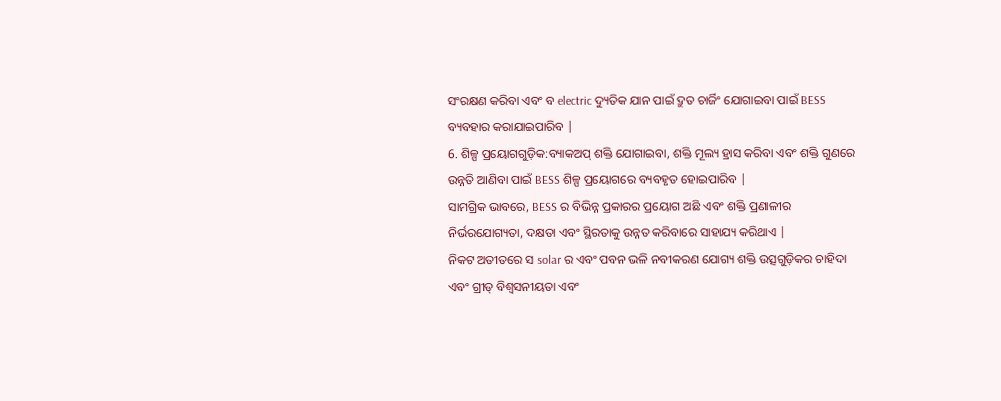ସଂରକ୍ଷଣ କରିବା ଏବଂ ବ electric ଦ୍ୟୁତିକ ଯାନ ପାଇଁ ଦ୍ରୁତ ଚାର୍ଜିଂ ଯୋଗାଇବା ପାଇଁ BESS ବ୍ୟବହାର କରାଯାଇପାରିବ |
6. ଶିଳ୍ପ ପ୍ରୟୋଗଗୁଡ଼ିକ:ବ୍ୟାକଅପ୍ ଶକ୍ତି ଯୋଗାଇବା, ଶକ୍ତି ମୂଲ୍ୟ ହ୍ରାସ କରିବା ଏବଂ ଶକ୍ତି ଗୁଣରେ ଉନ୍ନତି ଆଣିବା ପାଇଁ BESS ଶିଳ୍ପ ପ୍ରୟୋଗରେ ବ୍ୟବହୃତ ହୋଇପାରିବ |
ସାମଗ୍ରିକ ଭାବରେ, BESS ର ବିଭିନ୍ନ ପ୍ରକାରର ପ୍ରୟୋଗ ଅଛି ଏବଂ ଶକ୍ତି ପ୍ରଣାଳୀର ନିର୍ଭରଯୋଗ୍ୟତା, ଦକ୍ଷତା ଏବଂ ସ୍ଥିରତାକୁ ଉନ୍ନତ କରିବାରେ ସାହାଯ୍ୟ କରିଥାଏ |
ନିକଟ ଅତୀତରେ ସ solar ର ଏବଂ ପବନ ଭଳି ନବୀକରଣ ଯୋଗ୍ୟ ଶକ୍ତି ଉତ୍ସଗୁଡ଼ିକର ଚାହିଦା ଏବଂ ଗ୍ରୀଡ୍ ବିଶ୍ୱସନୀୟତା ଏବଂ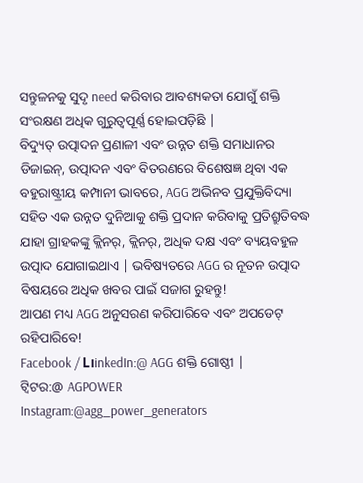ସନ୍ତୁଳନକୁ ସୁଦୃ need କରିବାର ଆବଶ୍ୟକତା ଯୋଗୁଁ ଶକ୍ତି ସଂରକ୍ଷଣ ଅଧିକ ଗୁରୁତ୍ୱପୂର୍ଣ୍ଣ ହୋଇପଡ଼ିଛି |
ବିଦ୍ୟୁତ୍ ଉତ୍ପାଦନ ପ୍ରଣାଳୀ ଏବଂ ଉନ୍ନତ ଶକ୍ତି ସମାଧାନର ଡିଜାଇନ୍, ଉତ୍ପାଦନ ଏବଂ ବିତରଣରେ ବିଶେଷଜ୍ଞ ଥିବା ଏକ ବହୁରାଷ୍ଟ୍ରୀୟ କମ୍ପାନୀ ଭାବରେ, AGG ଅଭିନବ ପ୍ରଯୁକ୍ତିବିଦ୍ୟା ସହିତ ଏକ ଉନ୍ନତ ଦୁନିଆକୁ ଶକ୍ତି ପ୍ରଦାନ କରିବାକୁ ପ୍ରତିଶ୍ରୁତିବଦ୍ଧ ଯାହା ଗ୍ରାହକଙ୍କୁ କ୍ଲିନର୍, କ୍ଲିନର୍, ଅଧିକ ଦକ୍ଷ ଏବଂ ବ୍ୟୟବହୁଳ ଉତ୍ପାଦ ଯୋଗାଇଥାଏ | ଭବିଷ୍ୟତରେ AGG ର ନୂତନ ଉତ୍ପାଦ ବିଷୟରେ ଅଧିକ ଖବର ପାଇଁ ସଜାଗ ରୁହନ୍ତୁ!
ଆପଣ ମଧ୍ୟ AGG ଅନୁସରଣ କରିପାରିବେ ଏବଂ ଅପଡେଟ୍ ରହିପାରିବେ!
Facebook / L।inkedIn:@ AGG ଶକ୍ତି ଗୋଷ୍ଠୀ |
ଟ୍ୱିଟର:@ AGPOWER
Instagram:@agg_power_generators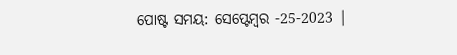ପୋଷ୍ଟ ସମୟ: ସେପ୍ଟେମ୍ବର -25-2023 |